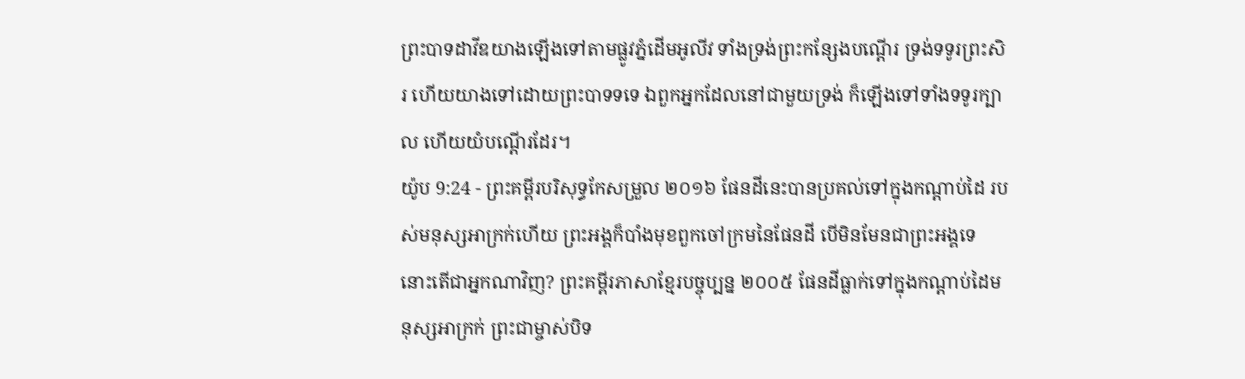ព្រះបាទដាវីឌយាងឡើងទៅតាមផ្លូវភ្នំដើមអូលីវ ទាំងទ្រង់ព្រះកន្សែងបណ្តើរ ទ្រង់ទទូរព្រះសិរ ហើយយាងទៅដោយព្រះបាទទទេ ឯពួកអ្នកដែលនៅជាមួយទ្រង់ ក៏ឡើងទៅទាំងទទូរក្បាល ហើយយំបណ្តើរដែរ។
យ៉ូប 9:24 - ព្រះគម្ពីរបរិសុទ្ធកែសម្រួល ២០១៦ ផែនដីនេះបានប្រគល់ទៅក្នុងកណ្ដាប់ដៃ របស់មនុស្សអាក្រក់ហើយ ព្រះអង្គក៏បាំងមុខពួកចៅក្រមនៃផែនដី បើមិនមែនជាព្រះអង្គទេ នោះតើជាអ្នកណាវិញ? ព្រះគម្ពីរភាសាខ្មែរបច្ចុប្បន្ន ២០០៥ ផែនដីធ្លាក់ទៅក្នុងកណ្ដាប់ដៃមនុស្សអាក្រក់ ព្រះជាម្ចាស់បិទ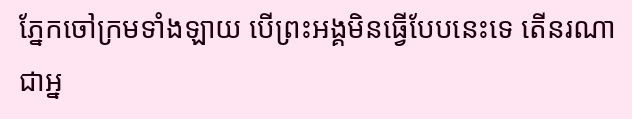ភ្នែកចៅក្រមទាំងឡាយ បើព្រះអង្គមិនធ្វើបែបនេះទេ តើនរណាជាអ្ន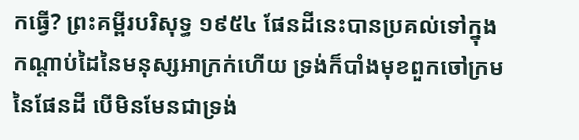កធ្វើ? ព្រះគម្ពីរបរិសុទ្ធ ១៩៥៤ ផែនដីនេះបានប្រគល់ទៅក្នុងកណ្តាប់ដៃនៃមនុស្សអាក្រក់ហើយ ទ្រង់ក៏បាំងមុខពួកចៅក្រមនៃផែនដី បើមិនមែនជាទ្រង់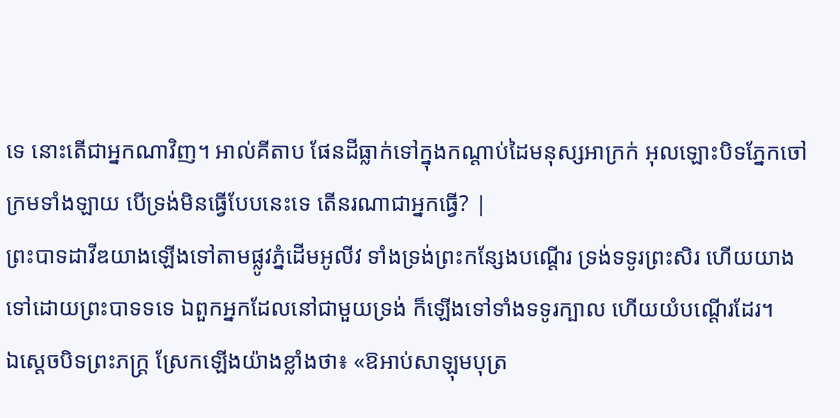ទេ នោះតើជាអ្នកណាវិញ។ អាល់គីតាប ផែនដីធ្លាក់ទៅក្នុងកណ្ដាប់ដៃមនុស្សអាក្រក់ អុលឡោះបិទភ្នែកចៅក្រមទាំងឡាយ បើទ្រង់មិនធ្វើបែបនេះទេ តើនរណាជាអ្នកធ្វើ? |
ព្រះបាទដាវីឌយាងឡើងទៅតាមផ្លូវភ្នំដើមអូលីវ ទាំងទ្រង់ព្រះកន្សែងបណ្តើរ ទ្រង់ទទូរព្រះសិរ ហើយយាងទៅដោយព្រះបាទទទេ ឯពួកអ្នកដែលនៅជាមួយទ្រង់ ក៏ឡើងទៅទាំងទទូរក្បាល ហើយយំបណ្តើរដែរ។
ឯស្តេចបិទព្រះភក្ត្រ ស្រែកឡើងយ៉ាងខ្លាំងថា៖ «ឱអាប់សាឡុមបុត្រ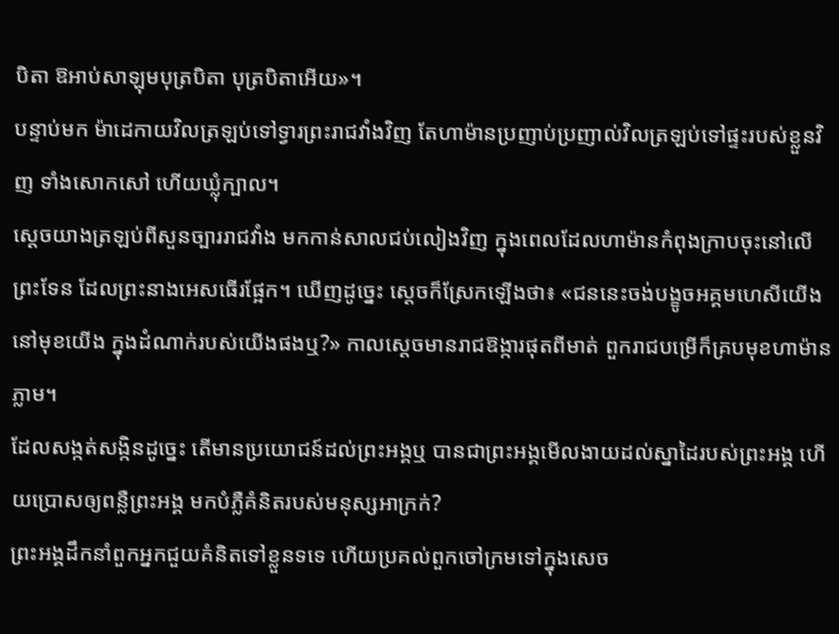បិតា ឱអាប់សាឡុមបុត្របិតា បុត្របិតាអើយ»។
បន្ទាប់មក ម៉ាដេកាយវិលត្រឡប់ទៅទ្វារព្រះរាជវាំងវិញ តែហាម៉ានប្រញាប់ប្រញាល់វិលត្រឡប់ទៅផ្ទះរបស់ខ្លួនវិញ ទាំងសោកសៅ ហើយឃ្លុំក្បាល។
ស្ដេចយាងត្រឡប់ពីសួនច្បាររាជវាំង មកកាន់សាលជប់លៀងវិញ ក្នុងពេលដែលហាម៉ានកំពុងក្រាបចុះនៅលើព្រះទែន ដែលព្រះនាងអេសធើរផ្អែក។ ឃើញដូច្នេះ ស្ដេចក៏ស្រែកឡើងថា៖ «ជននេះចង់បង្ខូចអគ្គមហេសីយើង នៅមុខយើង ក្នុងដំណាក់របស់យើងផងឬ?» កាលស្តេចមានរាជឱង្ការផុតពីមាត់ ពួករាជបម្រើក៏គ្របមុខហាម៉ានភ្លាម។
ដែលសង្កត់សង្កិនដូច្នេះ តើមានប្រយោជន៍ដល់ព្រះអង្គឬ បានជាព្រះអង្គមើលងាយដល់ស្នាដៃរបស់ព្រះអង្គ ហើយប្រោសឲ្យពន្លឺព្រះអង្គ មកបំភ្លឺគំនិតរបស់មនុស្សអាក្រក់?
ព្រះអង្គដឹកនាំពួកអ្នកជួយគំនិតទៅខ្លួនទទេ ហើយប្រគល់ពួកចៅក្រមទៅក្នុងសេច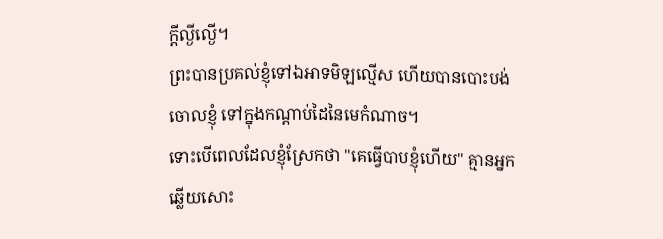ក្ដីល្ងីល្ងើ។
ព្រះបានប្រគល់ខ្ញុំទៅឯអាទមិឡល្មើស ហើយបានបោះបង់ចោលខ្ញុំ ទៅក្នុងកណ្ដាប់ដៃនៃមេកំណាច។
ទោះបើពេលដែលខ្ញុំស្រែកថា "គេធ្វើបាបខ្ញុំហើយ" គ្មានអ្នកឆ្លើយសោះ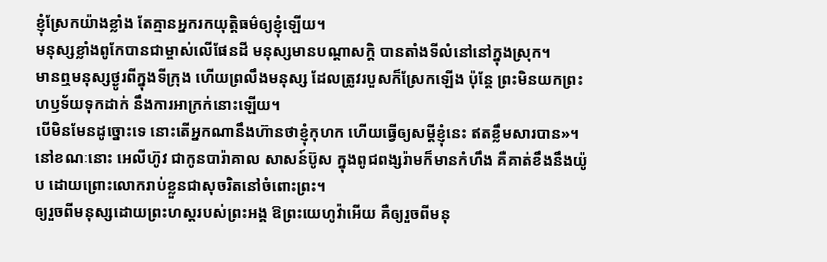ខ្ញុំស្រែកយ៉ាងខ្លាំង តែគ្មានអ្នករកយុត្តិធម៌ឲ្យខ្ញុំឡើយ។
មនុស្សខ្លាំងពូកែបានជាម្ចាស់លើផែនដី មនុស្សមានបណ្ដាសក្តិ បានតាំងទីលំនៅនៅក្នុងស្រុក។
មានឮមនុស្សថ្ងូរពីក្នុងទីក្រុង ហើយព្រលឹងមនុស្ស ដែលត្រូវរបួសក៏ស្រែកឡើង ប៉ុន្តែ ព្រះមិនយកព្រះហឫទ័យទុកដាក់ នឹងការអាក្រក់នោះឡើយ។
បើមិនមែនដូច្នោះទេ នោះតើអ្នកណានឹងហ៊ានថាខ្ញុំកុហក ហើយធ្វើឲ្យសម្ដីខ្ញុំនេះ ឥតខ្លឹមសារបាន»។
នៅខណៈនោះ អេលីហ៊ូវ ជាកូនបារ៉ាគាល សាសន៍ប៊ូស ក្នុងពូជពង្សរ៉ាមក៏មានកំហឹង គឺគាត់ខឹងនឹងយ៉ូប ដោយព្រោះលោករាប់ខ្លួនជាសុចរិតនៅចំពោះព្រះ។
ឲ្យរួចពីមនុស្សដោយព្រះហស្តរបស់ព្រះអង្គ ឱព្រះយេហូវ៉ាអើយ គឺឲ្យរួចពីមនុ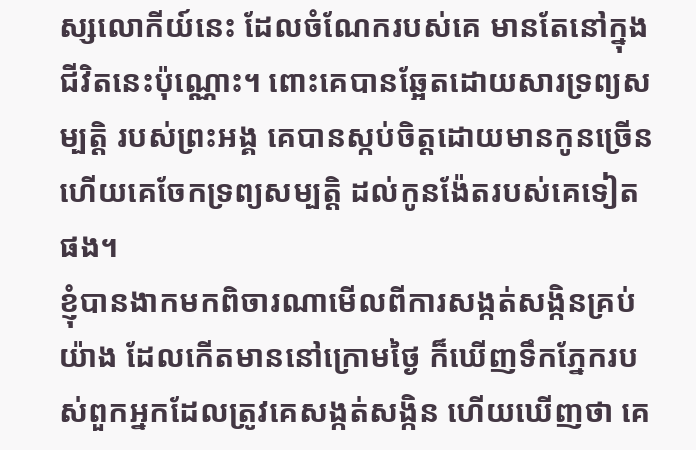ស្សលោកីយ៍នេះ ដែលចំណែករបស់គេ មានតែនៅក្នុងជីវិតនេះប៉ុណ្ណោះ។ ពោះគេបានឆ្អែតដោយសារទ្រព្យសម្បត្តិ របស់ព្រះអង្គ គេបានស្កប់ចិត្តដោយមានកូនច្រើន ហើយគេចែកទ្រព្យសម្បត្តិ ដល់កូនង៉ែតរបស់គេទៀតផង។
ខ្ញុំបានងាកមកពិចារណាមើលពីការសង្កត់សង្កិនគ្រប់យ៉ាង ដែលកើតមាននៅក្រោមថ្ងៃ ក៏ឃើញទឹកភ្នែករបស់ពួកអ្នកដែលត្រូវគេសង្កត់សង្កិន ហើយឃើញថា គេ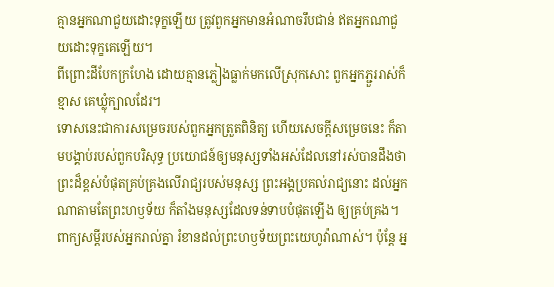គ្មានអ្នកណាជួយដោះទុក្ខឡើយ ត្រូវពួកអ្នកមានអំណាចរឹបជាន់ ឥតអ្នកណាជួយដោះទុក្ខគេឡើយ។
ពីព្រោះដីបែកក្រហែង ដោយគ្មានភ្លៀងធ្លាក់មកលើស្រុកសោះ ពួកអ្នកភ្ជួររាស់ក៏ខ្មាស គេឃ្លុំក្បាលដែរ។
ទោសនេះជាការសម្រេចរបស់ពួកអ្នកត្រួតពិនិត្យ ហើយសេចក្ដីសម្រេចនេះ ក៏តាមបង្គាប់របស់ពួកបរិសុទ្ធ ប្រយោជន៍ឲ្យមនុស្សទាំងអស់ដែលនៅរស់បានដឹងថា ព្រះដ៏ខ្ពស់បំផុតគ្រប់គ្រងលើរាជ្យរបស់មនុស្ស ព្រះអង្គប្រគល់រាជ្យនោះ ដល់អ្នកណាតាមតែព្រះហឫទ័យ ក៏តាំងមនុស្សដែលទន់ទាបបំផុតឡើង ឲ្យគ្រប់គ្រង។
ពាក្យសម្ដីរបស់អ្នករាល់គ្នា រំខានដល់ព្រះហឫទ័យព្រះយេហូវ៉ាណាស់។ ប៉ុន្តែ អ្ន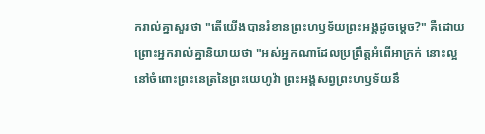ករាល់គ្នាសួរថា "តើយើងបានរំខានព្រះហឫទ័យព្រះអង្គដូចម្ដេច?" គឺដោយព្រោះអ្នករាល់គ្នានិយាយថា "អស់អ្នកណាដែលប្រព្រឹត្តអំពើអាក្រក់ នោះល្អនៅចំពោះព្រះនេត្រនៃព្រះយេហូវ៉ា ព្រះអង្គសព្វព្រះហឫទ័យនឹ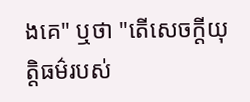ងគេ" ឬថា "តើសេចក្ដីយុត្តិធម៌របស់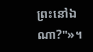ព្រះនៅឯណា?"»។